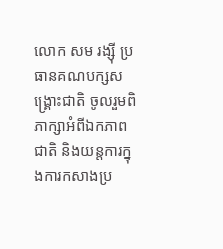លោក សម រង្ស៊ី ប្រធានគណបក្សសង្គ្រោះជាតិ ចូលរួមពិភាក្សាអំពីឯកភាពជាតិ និងយន្តការក្នុងការកសាងប្រ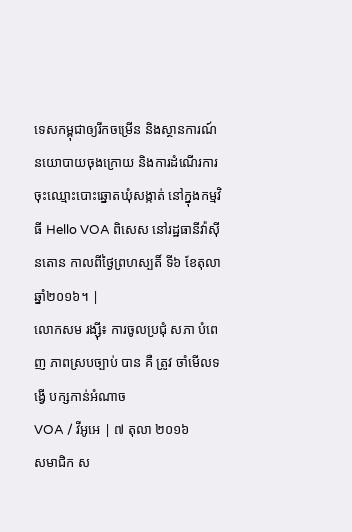ទេសកម្ពុជាឲ្យរីកចម្រើន និងស្ថានការណ៍នយោបាយចុងក្រោយ និងការដំណើរការចុះឈ្មោះបោះឆ្នោតឃុំសង្កាត់ នៅក្នុងកម្មវិធី Hello VOA ពិសេស នៅរដ្ឋធានីវ៉ាស៊ីនតោន កាលពីថ្ងៃព្រហស្បតិ៍ ទី៦ ខែតុលា ឆ្នាំ២០១៦។ |
លោកសម រង្ស៊ី៖ ការចូលប្រជុំ សភា បំពេញ ភាពស្របច្បាប់ បាន គឺ ត្រូវ ចាំមើលទង្វើ បក្សកាន់អំណាច
VOA / វីអូអេ | ៧ តុលា ២០១៦
សមាជិក ស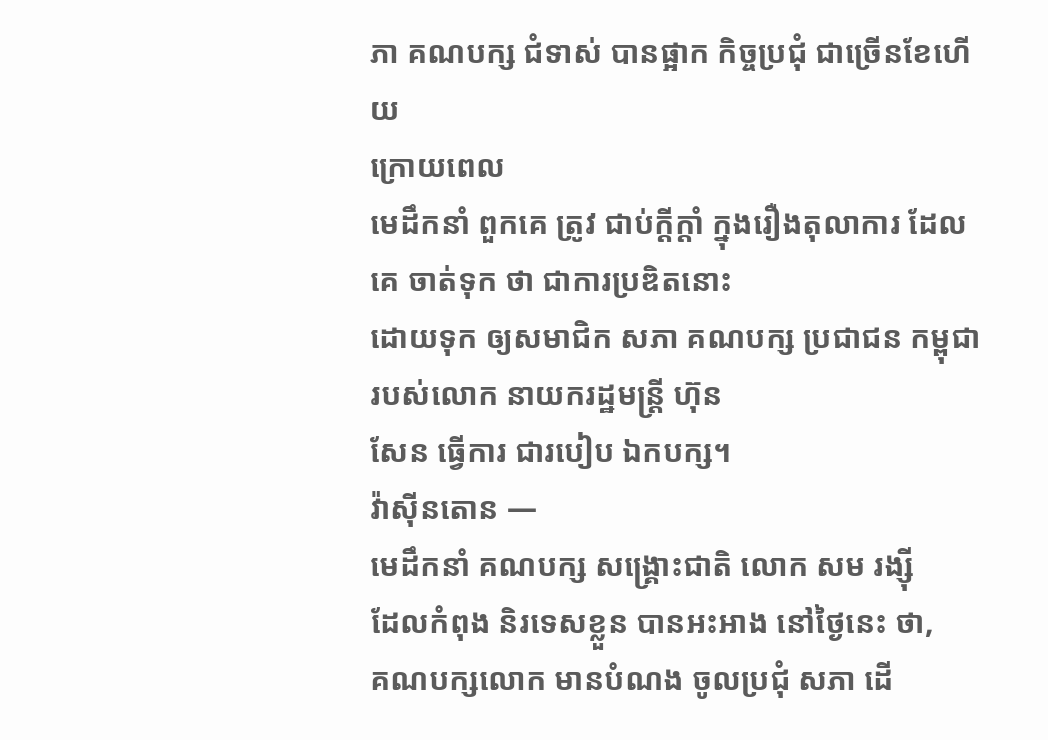ភា គណបក្ស ជំទាស់ បានផ្អាក កិច្ចប្រជុំ ជាច្រើនខែហើយ
ក្រោយពេល
មេដឹកនាំ ពួកគេ ត្រូវ ជាប់ក្តីក្តាំ ក្នុងរឿងតុលាការ ដែលគេ ចាត់ទុក ថា ជាការប្រឌិតនោះ
ដោយទុក ឲ្យសមាជិក សភា គណបក្ស ប្រជាជន កម្ពុជា របស់លោក នាយករដ្ឋមន្ត្រី ហ៊ុន
សែន ធ្វើការ ជារបៀប ឯកបក្ស។
វ៉ាស៊ីនតោន —
មេដឹកនាំ គណបក្ស សង្គ្រោះជាតិ លោក សម រង្ស៊ី
ដែលកំពុង និរទេសខ្លួន បានអះអាង នៅថ្ងៃនេះ ថា,
គណបក្សលោក មានបំណង ចូលប្រជុំ សភា ដើ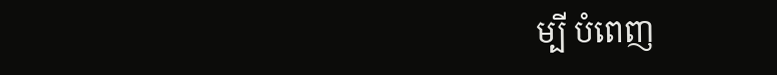ម្បី បំពេញ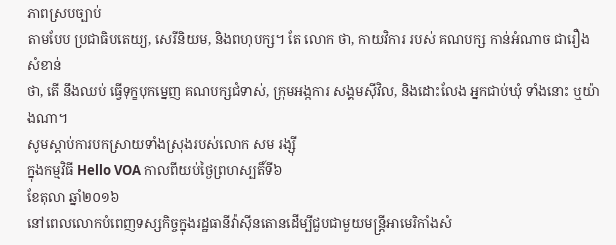ភាពស្របច្បាប់
តាមបែប ប្រជាធិបតេយ្យ, សេរីនិយម, និងពហុបក្ស។ តែ លោក ថា, កាយវិការ របស់ គណបក្ស កាន់អំណាច ជារឿងសំខាន់
ថា, តើ នឹងឈប់ ធ្វើទុក្ខបុកម្នេញ គណបក្សជំទាស់, ក្រុមអង្កការ សង្គមស៊ីវិល, និងដោះលែង អ្នកជាប់ឃុំ ទាំងនោះ ឬយ៉ាងណា។
សូមស្តាប់ការបកស្រាយទាំងស្រុងរបស់លោក សម រង្ស៊ី
ក្នុងកម្មវិធី Hello VOA កាលពីយប់ថ្ងៃព្រហស្បតិ៍ទី៦
ខែតុលា ឆ្នាំ២០១៦
នៅពេលលោកបំពេញទស្សកិច្ចក្នុងរដ្ឋធានីវ៉ាស៊ីនតោនដើម្បីជួបជាមួយមន្ត្រីអាមេរិកាំងសំ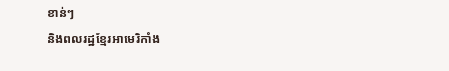ខាន់ៗ
និងពលរដ្ឋខ្មែរអាមេរិកាំង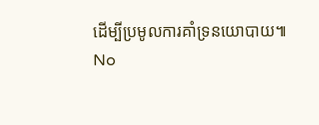ដើម្បីប្រមូលការគាំទ្រនយោបាយ៕
No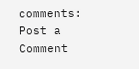comments:
Post a Comment